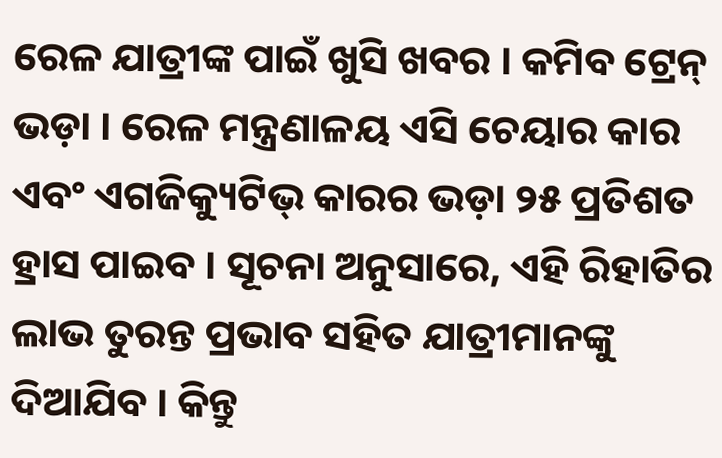ରେଳ ଯାତ୍ରୀଙ୍କ ପାଇଁ ଖୁସି ଖବର । କମିବ ଟ୍ରେନ୍ ଭଡ଼ା । ରେଳ ମନ୍ତ୍ରଣାଳୟ ଏସି ଚେୟାର କାର ଏବଂ ଏଗଜିକ୍ୟୁଟିଭ୍ କାରର ଭଡ଼ା ୨୫ ପ୍ରତିଶତ ହ୍ରାସ ପାଇବ । ସୂଚନା ଅନୁସାରେ, ଏହି ରିହାତିର ଲାଭ ତୁରନ୍ତ ପ୍ରଭାବ ସହିତ ଯାତ୍ରୀମାନଙ୍କୁ ଦିଆଯିବ । କିନ୍ତୁ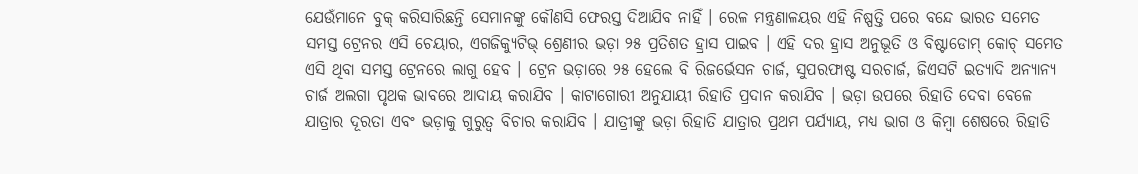ଯେଉଁମାନେ ବୁକ୍ କରିସାରିଛନ୍ତି ସେମାନଙ୍କୁ କୌଣସି ଫେରସ୍ତ ଦିଆଯିବ ନାହିଁ । ରେଳ ମନ୍ତ୍ରଣାଳୟର ଏହି ନିଷ୍ପତ୍ତି ପରେ ବନ୍ଦେ ଭାରତ ସମେତ ସମସ୍ତ ଟ୍ରେନର ଏସି ଚେୟାର, ଏଗଜିକ୍ୟୁଟିଭ୍ ଶ୍ରେଣୀର ଭଡ଼ା ୨୫ ପ୍ରତିଶତ ହ୍ରାସ ପାଇବ । ଏହି ଦର ହ୍ରାସ ଅନୁଭୂତି ଓ ବିଷ୍ଟାଡୋମ୍ କୋଚ୍ ସମେତ ଏସି ଥିବା ସମସ୍ତ ଟ୍ରେନରେ ଲାଗୁ ହେବ । ଟ୍ରେନ ଭଡ଼ାରେ ୨୫ ହେଲେ ବି ରିଜର୍ଭେସନ ଚାର୍ଜ, ସୁପରଫାଷ୍ଟ ସରଚାର୍ଜ, ଜିଏସଟି ଇତ୍ୟାଦି ଅନ୍ୟାନ୍ୟ ଚାର୍ଜ ଅଲଗା ପୃଥକ ଭାବରେ ଆଦାୟ କରାଯିବ । କାଟାଗୋରୀ ଅନୁଯାୟୀ ରିହାତି ପ୍ରଦାନ କରାଯିବ । ଭଡ଼ା ଉପରେ ରିହାତି ଦେବା ବେଳେ ଯାତ୍ରାର ଦୂରତା ଏବଂ ଭଡ଼ାକୁ ଗୁରୁତ୍ୱ ବିଚାର କରାଯିବ । ଯାତ୍ରୀଙ୍କୁ ଭଡ଼ା ରିହାତି ଯାତ୍ରାର ପ୍ରଥମ ପର୍ଯ୍ୟାୟ, ମଧ୍ୟ ଭାଗ ଓ କିମ୍ବା ଶେଷରେ ରିହାତି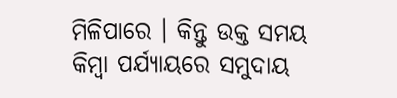ମିଳିପାରେ । କିନ୍ତୁ ଉକ୍ତ ସମୟ କିମ୍ବା ପର୍ଯ୍ୟାୟରେ ସମୁଦାୟ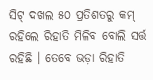ସିଟ୍ ଦଖଲ ୫୦ ପ୍ରତିଶତରୁ କମ୍ ରହିଲେ ରିହାତି ମିଳିବ ବୋଲି ସର୍ତ୍ତ ରହିଛି । ତେବେ ଭଡ଼ା ରିହାତି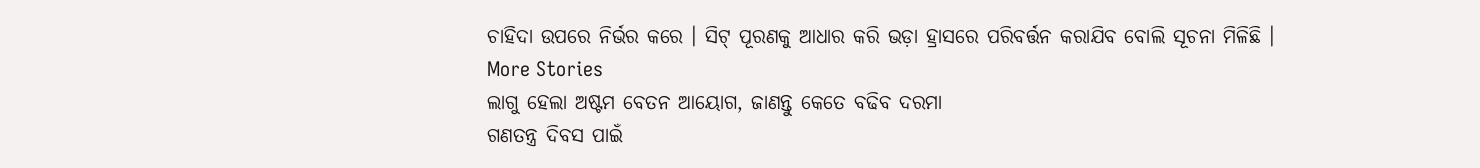ଚାହିଦା ଉପରେ ନିର୍ଭର କରେ । ସିଟ୍ ପୂରଣକୁ ଆଧାର କରି ଭଡ଼ା ହ୍ରାସରେ ପରିବର୍ତ୍ତନ କରାଯିବ ବୋଲି ସୂଚନା ମିଳିଛି ।
More Stories
ଲାଗୁ ହେଲା ଅଷ୍ଟମ ବେତନ ଆୟୋଗ, ଜାଣନ୍ତୁ କେତେ ବଢିବ ଦରମା
ଗଣତନ୍ତ୍ର ଦିବସ ପାଇଁ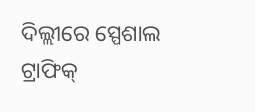ଦିଲ୍ଲୀରେ ସ୍ପେଶାଲ ଟ୍ରାଫିକ୍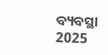ବ୍ୟବସ୍ଥା
2025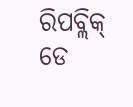ରିପବ୍ଲିକ୍ ଡେ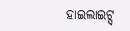ହାଇଲାଇଟ୍ସ୍